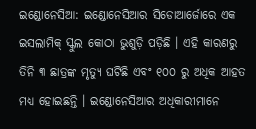ଇଣ୍ଡୋନେସିଆ: ଇଣ୍ଡୋନେସିଆର ସିଡୋଆର୍ଜୋରେ ଏକ ଇସଲାମିକ୍ ସ୍କୁଲ କୋଠା ଭୁଶୁଡ଼ି ପଡ଼ିଛି । ଏହି କାରଣରୁ ତିନି ୩ ଛାତ୍ରଙ୍କ ମୃତ୍ୟୁ ଘଟିଛି ଏବଂ ୧୦୦ ରୁ ଅଧିକ ଆହତ ମଧ୍ୟ ହୋଇଛନ୍ତି । ଇଣ୍ଡୋନେସିଆର ଅଧିକାରୀମାନେ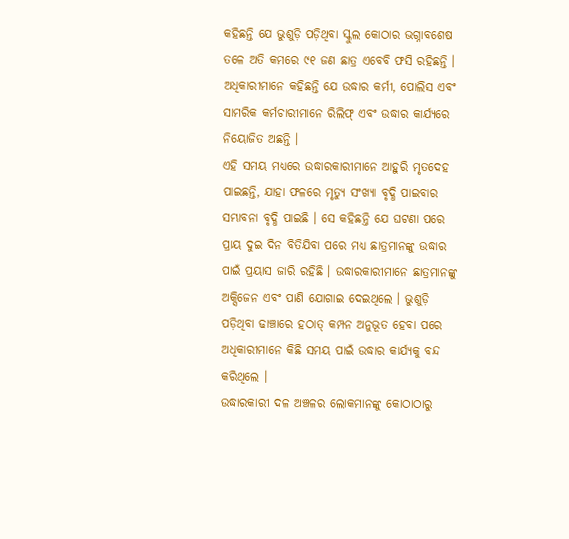କହିଛନ୍ତି ଯେ ଭୁଶୁଡ଼ି ପଡ଼ିଥିବା ସ୍କୁଲ କୋଠାର ଭଗ୍ନାବଶେଷ ତଳେ ଅତି କମରେ ୯୧ ଜଣ ଛାତ୍ର ଏବେବି ଫସି ରହିଛନ୍ତି । ଅଧିକାରୀମାନେ କହିଛନ୍ତି ଯେ ଉଦ୍ଧାର କର୍ମୀ, ପୋଲିସ ଏବଂ ସାମରିକ କର୍ମଚାରୀମାନେ ରିଲିଫ୍ ଏବଂ ଉଦ୍ଧାର କାର୍ଯ୍ୟରେ ନିୟୋଜିତ ଅଛନ୍ତି ।
ଏହି ସମୟ ମଧ୍ୟରେ ଉଦ୍ଧାରକାରୀମାନେ ଆହୁରି ମୃତଦେହ ପାଇଛନ୍ତି, ଯାହା ଫଳରେ ମୃତ୍ୟୁ ସଂଖ୍ୟା ବୃଦ୍ଧି ପାଇବାର ସମ୍ଭାବନା ବୃଦ୍ଧି ପାଇଛି । ସେ କହିଛନ୍ତି ଯେ ଘଟଣା ପରେ ପ୍ରାୟ ଦୁଇ ଦିନ ବିତିଯିବା ପରେ ମଧ୍ୟ ଛାତ୍ରମାନଙ୍କୁ ଉଦ୍ଧାର ପାଇଁ ପ୍ରୟାସ ଜାରି ରହିଛି । ଉଦ୍ଧାରକାରୀମାନେ ଛାତ୍ରମାନଙ୍କୁ ଅକ୍ସିଜେନ ଏବଂ ପାଣି ଯୋଗାଇ ଦେଇଥିଲେ । ଭୁଶୁଡ଼ି ପଡ଼ିଥିବା ଢାଞ୍ଚାରେ ହଠାତ୍ କମ୍ପନ ଅନୁଭୂତ ହେବା ପରେ ଅଧିକାରୀମାନେ କିଛି ସମୟ ପାଇଁ ଉଦ୍ଧାର କାର୍ଯ୍ୟକୁ ବନ୍ଦ କରିଥିଲେ ।
ଉଦ୍ଧାରକାରୀ ଦଳ ଅଞ୍ଚଳର ଲୋକମାନଙ୍କୁ କୋଠାଠାରୁ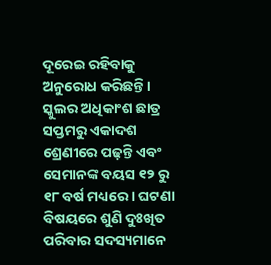ଦୂରେଇ ରହିବାକୁ ଅନୁରୋଧ କରିଛନ୍ତି । ସ୍କୁଲର ଅଧିକାଂଶ ଛାତ୍ର ସପ୍ତମରୁ ଏକାଦଶ ଶ୍ରେଣୀରେ ପଢ଼ନ୍ତି ଏବଂ ସେମାନଙ୍କ ବୟସ ୧୨ ରୁ ୧୮ ବର୍ଷ ମଧ୍ୟରେ । ଘଟଣା ବିଷୟରେ ଶୁଣି ଦୁଃଖିତ ପରିବାର ସଦସ୍ୟମାନେ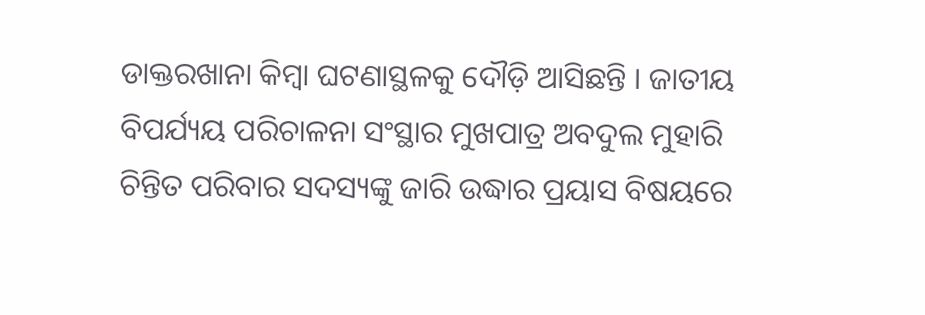ଡାକ୍ତରଖାନା କିମ୍ବା ଘଟଣାସ୍ଥଳକୁ ଦୌଡ଼ି ଆସିଛନ୍ତି । ଜାତୀୟ ବିପର୍ଯ୍ୟୟ ପରିଚାଳନା ସଂସ୍ଥାର ମୁଖପାତ୍ର ଅବଦୁଲ ମୁହାରି ଚିନ୍ତିତ ପରିବାର ସଦସ୍ୟଙ୍କୁ ଜାରି ଉଦ୍ଧାର ପ୍ରୟାସ ବିଷୟରେ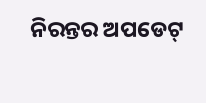ନିରନ୍ତର ଅପଡେଟ୍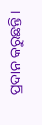ପ୍ରଦାନ କରୁଛନ୍ତି ।